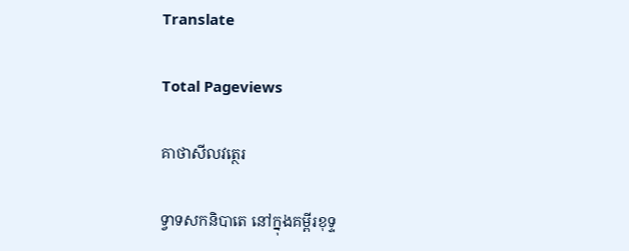Translate

Total Pageviews

គាថាសីលវត្ថេរ

ទ្វាទសកនិបាតេ នៅក្នុងគម្ពីរខុទ្ទ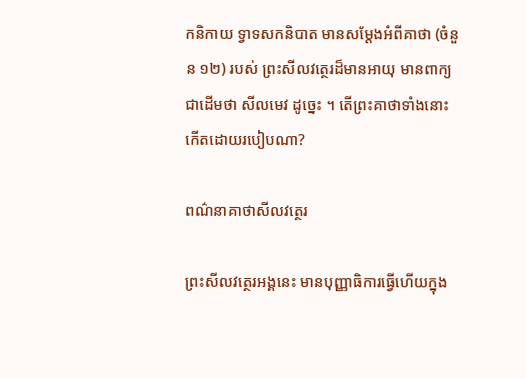កនិកាយ ទ្វាទសកនិបាត មានសម្តែងអំពីគាថា (ចំនួន ១២) របស់ ព្រះសីលវត្ថេរដ៏មានអាយុ មានពាក្យជាដើមថា សីលមេវ ដូច្នេះ ។ តើព្រះគាថាទាំងនោះ កើតដោយរបៀបណា?

ពណ៌នាគាថាសីលវត្ថេរ

ព្រះសីលវត្ថេរអង្គនេះ មានបុញ្ញាធិការធ្វើហើយក្នុង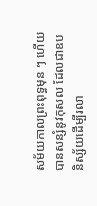សម័យកាលព្រះពុទ្ធមុន ៗ ហើយបានសន្សំនូវកុសល ដែលជាឧបនិស្ស័យដើម្បីរលា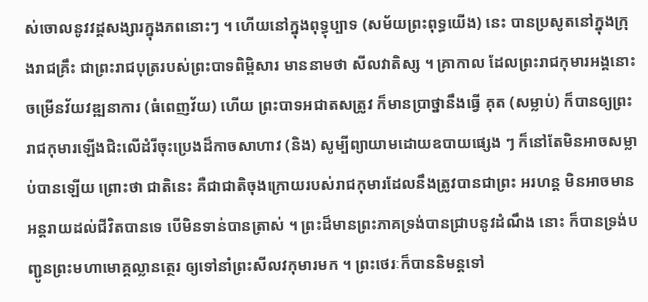ស់ចោលនូវវដ្តសង្សារក្នុងភពនោះៗ ។ ហើយនៅក្នុងពុទ្ធុប្បាទ (សម័យព្រះពុទ្ធយើង) នេះ បានប្រសូតនៅក្នុងក្រុងរាជគ្រឹះ ជាព្រះរាជបុត្ររបស់ព្រះបាទពិម្ពិសារ មាននាមថា សីលវាតិស្ស ។ គ្រាកាល ដែលព្រះរាជកុមារអង្គនោះ ចម្រើនវ័យវឌ្ឍនាការ (ធំពេញវ័យ) ហើយ ព្រះបាទអជាតសត្រូវ ក៏មានប្រាថ្នានឹងធ្វើ គុត (សម្លាប់) ក៏បានឲ្យព្រះរាជកុមារឡើងជិះលើដំរីចុះប្រេងដ៏កាចសាហាវ (និង) សូម្បីព្យាយាមដោយឧបាយផ្សេង ៗ ក៏នៅតែមិនអាចសម្លាប់បានឡើយ ព្រោះថា ជាតិនេះ គឺជាជាតិចុងក្រោយរបស់រាជកុមារដែលនឹងត្រូវបានជាព្រះ អរហន្ត មិនអាចមានអន្តរាយដល់ជីវិតបានទេ បើមិនទាន់បានត្រាស់ ។ ព្រះដ៏មានព្រះភាគទ្រង់បានជ្រាបនូវដំណឹង នោះ ក៏បានទ្រង់បញ្ជូនព្រះមហាមោគ្គល្លានត្ថេរ ឲ្យទៅនាំព្រះសីលវកុមារមក ។ ព្រះថេរៈក៏បាននិមន្តទៅ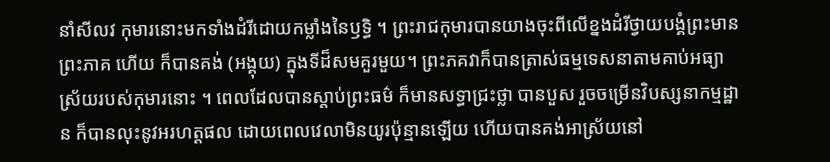នាំសីលវ កុមារនោះមកទាំងដំរីដោយកម្លាំងនៃឫទ្ធិ ។ ព្រះរាជកុមារបានយាងចុះពីលើខ្នងដំរីថ្វាយបង្គំព្រះមានព្រះភាគ ហើយ ក៏បានគង់ (អង្គុយ) ក្នុងទីដ៏សមគួរមួយ។ ព្រះភគវាក៏បានត្រាស់ធម្មទេសនាតាមគាប់អធ្យាស្រ័យរបស់កុមារនោះ ។ ពេលដែលបានស្តាប់ព្រះធម៌ ក៏មានសទ្ធាជ្រះថ្លា បានបួស រួចចម្រើនវិបស្សនាកម្មដ្ឋាន ក៏បានលុះនូវអរហត្តផល ដោយពេលវេលាមិនយូរប៉ុន្មានឡើយ ហើយបានគង់អាស្រ័យនៅ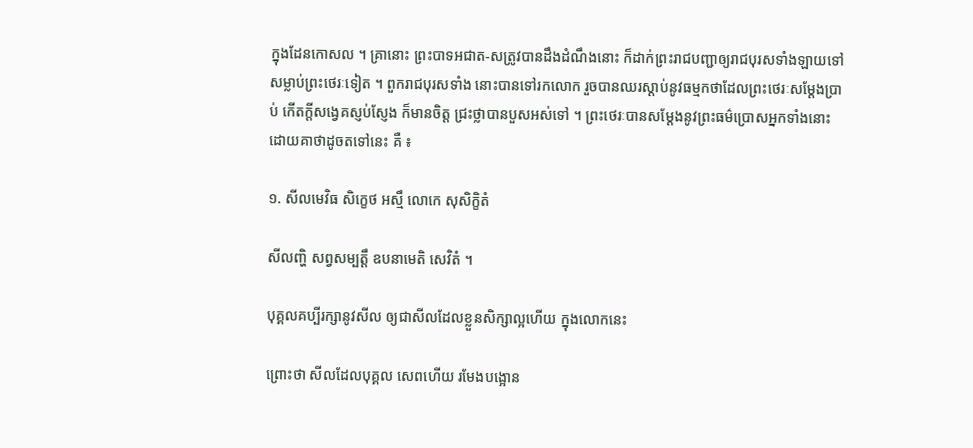ក្នុងដែនកោសល ។ គ្រានោះ ព្រះបាទអជាត-សត្រូវបានដឹងដំណឹងនោះ ក៏ដាក់ព្រះរាជបញ្ជាឲ្យរាជបុរសទាំងឡាយទៅសម្លាប់ព្រះថេរៈទៀត ។ ពួករាជបុរសទាំង នោះបានទៅរកលោក រួចបានឈរស្តាប់នូវធម្មកថាដែលព្រះថេរៈសម្តែងប្រាប់ កើតក្តីសង្វេគស្ញប់ស្ញែង ក៏មានចិត្ត ជ្រះថ្លាបានបួសអស់ទៅ ។ ព្រះថេរៈបានសម្តែងនូវព្រះធម៌ប្រោសអ្នកទាំងនោះ ដោយគាថាដូចតទៅនេះ គឺ ៖

១. សីលមេវិធ សិក្ខេថ អស្មឹ លោកេ សុសិក្ខិតំ

សីលញ្ហិ សព្វសម្បត្តឹ ឧបនាមេតិ សេវិតំ ។

បុគ្គលគប្បីរក្សានូវសីល ឲ្យជាសីលដែលខ្លួនសិក្សាល្អហើយ ក្នុងលោកនេះ

ព្រោះថា សីលដែលបុគ្គល សេពហើយ រមែងបង្អោន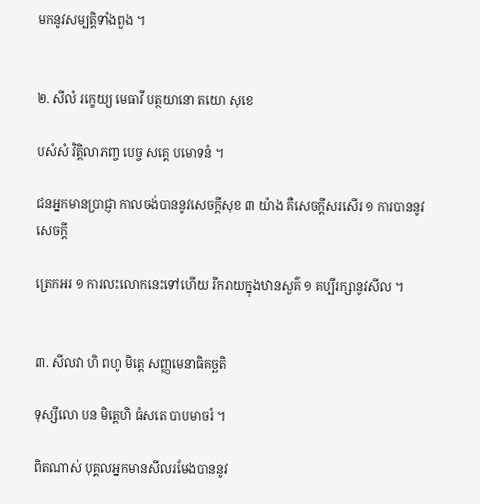មកនូវសម្បត្តិទាំងពួង ។


២. សីលំ រក្ខេយ្យ មេធាវី បត្ថយានោ តយោ សុខេ

បសំសំ វិត្តិលាភញ្ច បេច្ច សគ្គេ បមោទនំ ។

ជនអ្នកមានប្រាជ្ញា កាលចង់បាននូវសេចក្តីសុខ ៣ យ៉ាង គឺសេចក្តីសរសើរ ១ ការបាននូវសេចក្តី

ត្រេកអរ ១ ការលះលោកនេះទៅហើយ រីករាយក្នុងឋានសួគ៌ ១ គប្បីរក្សានូវសីល ។


៣. សីលវា ហិ ពហូ មិត្តេ សញ្ញមេនាធិគច្ឆតិ

ទុស្សីលោ បន មិត្តេហិ ធំសតេ បាបមាចរំ ។

ពិតណាស់ បុគ្គលអ្នកមានសីលរមែងបាននូវ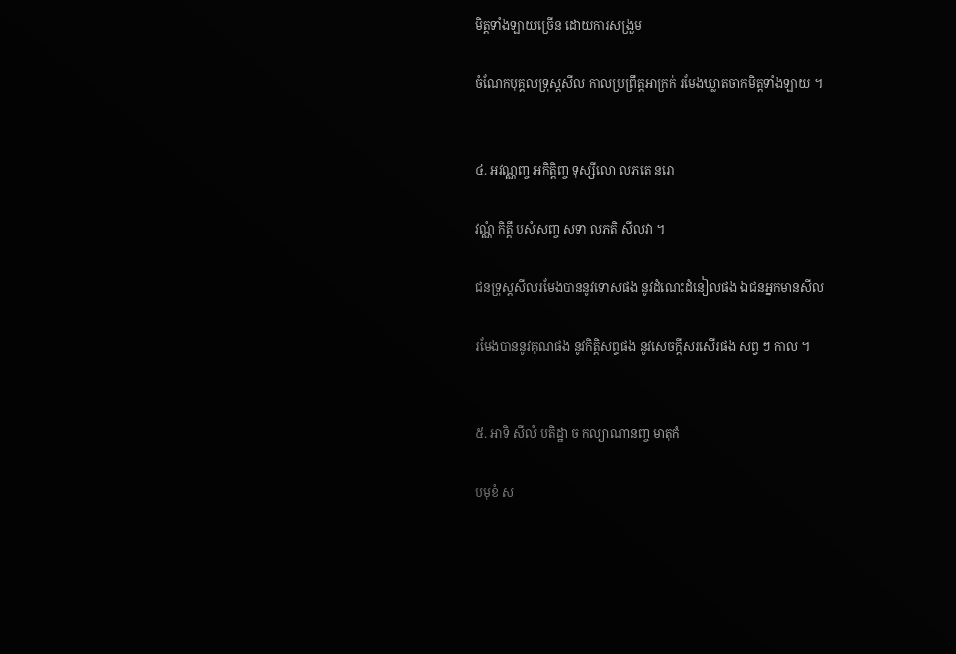មិត្តទាំងឡាយច្រើន ដោយការសង្រួម

ចំណែកបុគ្គលទ្រុស្តសីល កាលប្រព្រឹត្តអាក្រក់ រមែងឃ្លាតចាកមិត្តទាំងឡាយ ។


៤. អវណ្ណញ្ច អកិត្តិញ្ច ទុស្សីលោ លភតេ នរោ

វណ្ណំ កិត្តឹ បសំសញ្ច សទា លភតិ សីលវា ។

ជនទ្រុស្តសីលរមែងបាននូវទោសផង នូវដំណេះដំនៀលផង ឯជនអ្នកមានសីល

រមែងបាននូវគុណផង នូវកិត្តិសព្ទផង នូវសេចក្តីសរសើរផង សព្វ ៗ កាល ។


៥. អាទិ សីលំ បតិដ្ឋា ច កល្យាណានញ្ច មាតុកំ

បមុខំ ស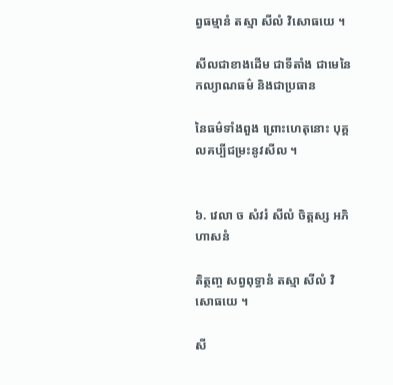ព្វធម្មានំ តស្មា សីលំ វិសោធយេ ។

សីលជាខាងដើម ជាទីតាំង ជាមេនៃកល្យាណធម៌ និងជាប្រធាន

នៃធម៌ទាំងពួង ព្រោះហេតុនោះ បុគ្គលគប្បីជម្រះនូវសីល ។


៦. វេលា ច សំវរំ សីលំ ចិត្តស្ស អភិហាសនំ

តិត្ថញ្ច សព្វពុទ្ធានំ តស្មា សីលំ វិសោធយេ ។

សី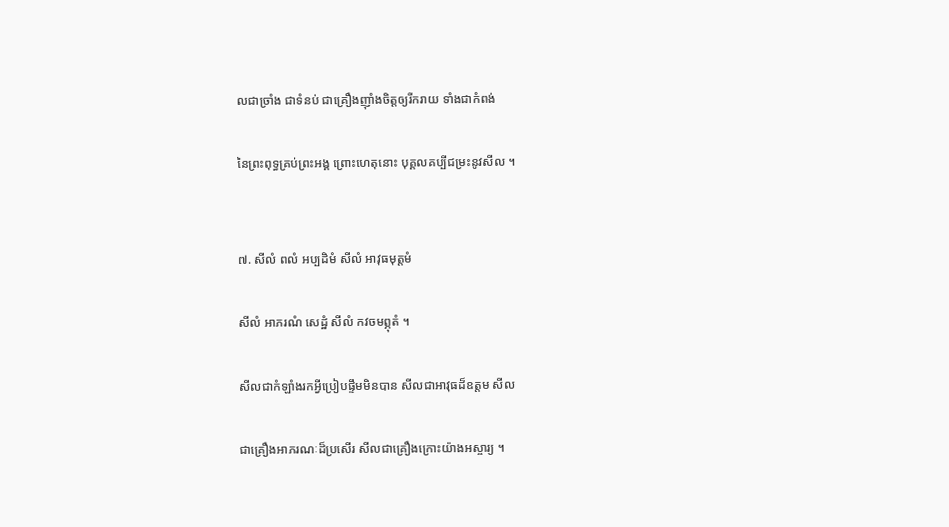លជាច្រាំង ជាទំនប់ ជាគ្រឿងញ៉ាំងចិត្តឲ្យរីករាយ ទាំងជាកំពង់

នៃព្រះពុទ្ធគ្រប់ព្រះអង្គ ព្រោះហេតុនោះ បុគ្គលគប្បីជម្រះនូវសីល ។


៧. សីលំ ពលំ អប្បដិមំ សីលំ អាវុធមុត្តមំ

សីលំ អាភរណំ សេដ្ឋំ សីលំ កវចមព្ភុតំ ។

សីលជាកំឡាំងរកអ្វីប្រៀបផ្ទឹមមិនបាន សីលជាអាវុធដ៏ឧត្តម សីល

ជាគ្រឿងអាភរណៈដ៏ប្រសើរ សីលជាគ្រឿងក្រោះយ៉ាងអស្ចារ្យ ។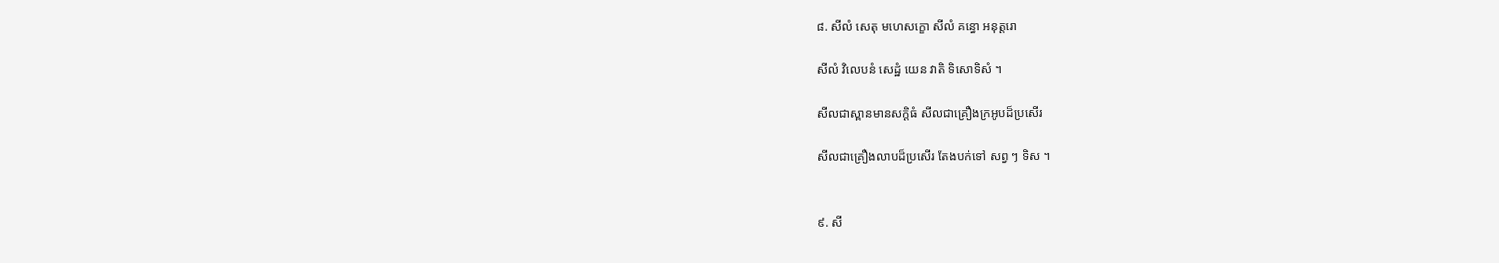៨. សីលំ សេតុ មហេសក្ខោ សីលំ គន្ធោ អនុត្តរោ

សីលំ វិលេបនំ សេដ្ឋំ យេន វាតិ ទិសោទិសំ ។

សីលជាស្ពានមានសក្តិធំ សីលជាគ្រឿងក្រអូបដ៏ប្រសើរ

សីលជាគ្រឿងលាបដ៏ប្រសើរ តែងបក់ទៅ សព្វ ៗ ទិស ។


៩. សី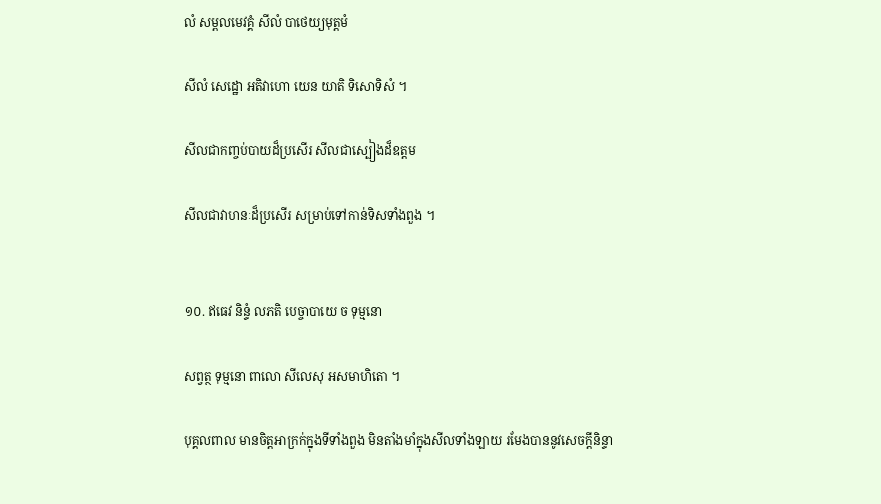លំ សម្ពលមេវគ្គំ សីលំ បាថេយ្យមុត្តមំ

សីលំ សេដ្ឋោ អតិវាហោ យេន យាតិ ទិសោទិសំ ។

សីលជាកញ្ចប់បាយដ៏ប្រសើរ សីលជាស្បៀងដ៏ឧត្តម

សីលជាវាហនៈដ៏ប្រសើរ សម្រាប់ទៅកាន់ទិសទាំងពួង ។


១០. ឥធេវ និន្ទំ លភតិ បេច្ចាបាយេ ច ទុម្មនោ

សព្វត្ថ ទុម្មនោ ពាលោ សីលេសុ អសមាហិតោ ។

បុគ្គលពាល មានចិត្តអាក្រក់ក្នុងទីទាំងពួង មិនតាំងមាំក្នុងសីលទាំងឡាយ រមែងបាននូវសេចក្តីនិន្ទា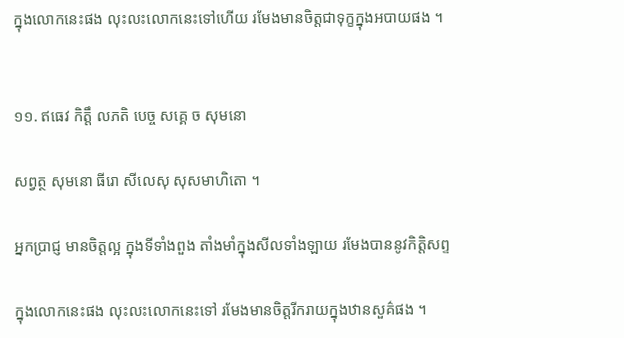ក្នុងលោកនេះផង លុះលះលោកនេះទៅហើយ រមែងមានចិត្តជាទុក្ខក្នុងអបាយផង ។


១១. ឥធេវ កិត្តឹ លភតិ បេច្ច សគ្គេ ច សុមនោ

សព្វត្ថ សុមនោ ធីរោ សីលេសុ សុសមាហិតោ ។

អ្នកបា្រជ្ញ មានចិត្តល្អ ក្នុងទីទាំងពួង តាំងមាំក្នុងសីលទាំងឡាយ រមែងបាននូវកិត្តិសព្ទ

ក្នុងលោកនេះផង លុះលះលោកនេះទៅ រមែងមានចិត្តរីករាយក្នុងឋានសួគ៌ផង ។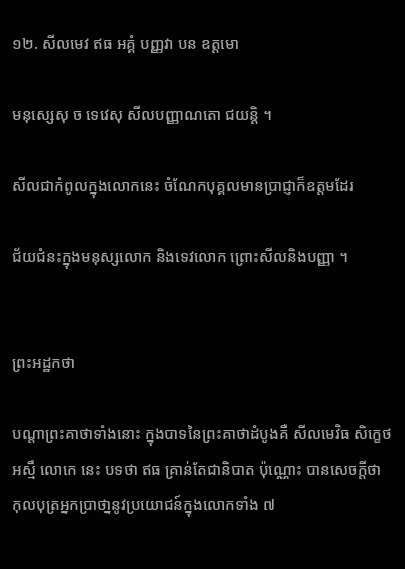១២. សីលមេវ ឥធ អគ្គំ បញ្ញវា បន ឧត្តមោ

មនុស្សេសុ ច ទេវេសុ សីលបញ្ញាណតោ ជយន្តិ ។

សីលជាកំពូលក្នុងលោកនេះ ចំណែកបុគ្គលមានប្រាជ្ញាក៏ឧត្តមដែរ

ជ័យជំនះក្នុងមនុស្សលោក និងទេវលោក ព្រោះសីលនិងបញ្ញា ។


ព្រះអដ្ឋកថា

បណ្តាព្រះគាថាទាំងនោះ ក្នុងបាទនៃព្រះគាថាដំបូងគឺ សីលមេវិធ សិក្ខេថ អស្មឹ លោកេ នេះ បទថា ឥធ គ្រាន់តែជានិបាត ប៉ុណ្ណោះ បានសេចក្តីថា កុលបុត្រអ្នកប្រាថា្ននូវប្រយោជន៍ក្នុងលោកទាំង ៧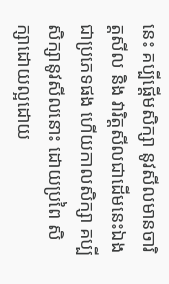នេះ គប្បីផ្តើមសិក្សា នូវសីលមានចារិត្តសីល និង វារិត្តសីលជាដើមនេះឯងជាប្រភេទផង ហើយកាលសិក្សា គប្បីសិក្សានូវសីលនោះ ដោយប្រពៃ សិក្សាដោយល្អដោយ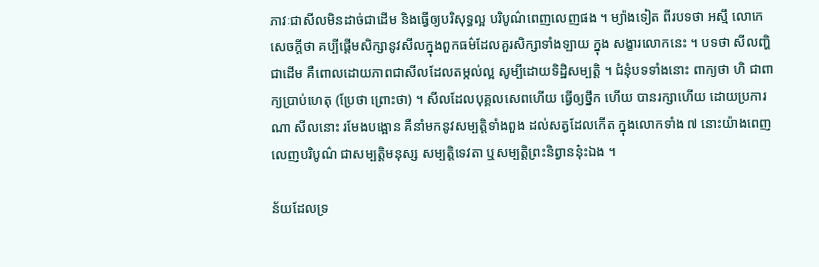ភាវៈជាសីលមិនដាច់ជាដើម និងធ្វើឲ្យបរិសុទ្ធល្អ បរិបូណ៌ពេញលេញផង ។ ម្យ៉ាងទៀត ពីរបទថា អស្មឹ លោកេ សេចក្តីថា គប្បីផ្តើមសិក្សានូវសីលក្នុងពួកធម៌ដែលគួរសិក្សាទាំងឡាយ ក្នុង សង្ខារលោកនេះ ។ បទថា សីលញ្ហិ ជាដើម គឺពោលដោយភាពជាសីលដែលតម្កល់ល្អ សូម្បីដោយទិដ្ឋិសម្បត្តិ ។ ជំនុំបទទាំងនោះ ពាក្យថា ហិ ជាពាក្យប្រាប់ហេតុ (ប្រែថា ព្រោះថា) ។ សីលដែលបុគ្គលសេពហើយ ធ្វើឲ្យថ្នឹក ហើយ បានរក្សាហើយ ដោយប្រការណា សីលនោះ រមែងបង្អោន គឺនាំមកនូវសម្បត្តិទាំងពួង ដល់សត្វដែលកើត ក្នុងលោកទាំង ៧ នោះយ៉ាងពេញលេញបរិបូណ៌ ជាសម្បត្តិមនុស្ស សម្បត្តិទេវតា ឬសម្បត្តិព្រះនិព្វាននុ៎ះឯង ។

ន័យដែលទ្រ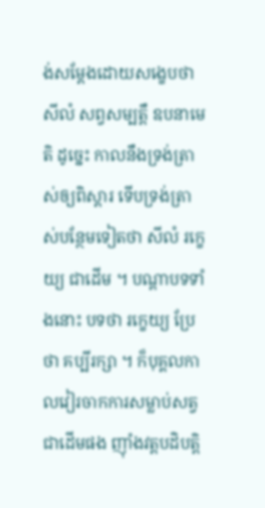ង់សម្តែងដោយសង្ខេបថា សីលំ សព្វសម្បត្តឹ ឧបនាមេតិ ដូច្នេះ កាលនឹងទ្រង់ត្រាស់ឲ្យពិស្តារ ទើបទ្រង់ត្រាស់បន្ថែមទៀតថា សីលំ រក្ខេយ្យ ជាដើម ។ បណ្តាបទទាំងនោះ បទថា រក្ខេយ្យ ប្រែថា គប្បីរក្សា ។ ក៏បុគ្គលកាលវៀរចាកការសម្លាប់សត្វជាដើមផង ញ៉ាំងវត្តបដិបត្តិ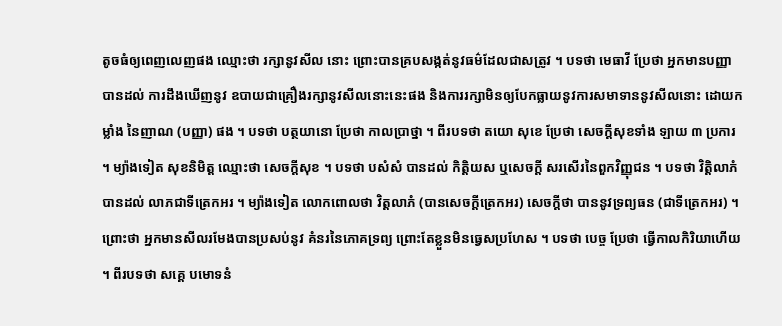តូចធំឲ្យពេញលេញផង ឈ្មោះថា រក្សានូវសីល នោះ ព្រោះបានគ្របសង្កត់នូវធម៌ដែលជាសត្រូវ ។ បទថា មេធាវី ប្រែថា អ្នកមានបញ្ញា បានដល់ ការដឹងឃើញនូវ ឧបាយជាគ្រឿងរក្សានូវសីលនោះនេះផង និងការរក្សាមិនឲ្យបែកធ្លាយនូវការសមាទាននូវសីលនោះ ដោយកម្លាំង នៃញាណ (បញ្ញា) ផង ។ បទថា បត្ថយានោ ប្រែថា កាលប្រាថ្នា ។ ពីរបទថា តយោ សុខេ ប្រែថា សេចក្តីសុខទាំង ឡាយ ៣ ប្រការ ។ ម្យ៉ាងទៀត សុខនិមិត្ត ឈ្មោះថា សេចក្តីសុខ ។ បទថា បសំសំ បានដល់ កិត្តិយស ឬសេចក្តី សរសើរនៃពួកវិញ្ញុជន ។ បទថា វិត្តិលាភំ បានដល់ លាភជាទីត្រេកអរ ។ ម្យ៉ាងទៀត លោកពោលថា វិត្តលាភំ (បានសេចក្តីត្រេកអរ) សេចក្តីថា បាននូវទ្រព្យធន (ជាទីត្រេកអរ) ។ ព្រោះថា អ្នកមានសីលរមែងបានប្រសប់នូវ គំនរនៃភោគទ្រព្យ ព្រោះតែខ្លួនមិនធ្វេសប្រហែស ។ បទថា បេច្ច ប្រែថា ធ្វើកាលកិរិយាហើយ ។ ពីរបទថា សគ្គេ បមោទនំ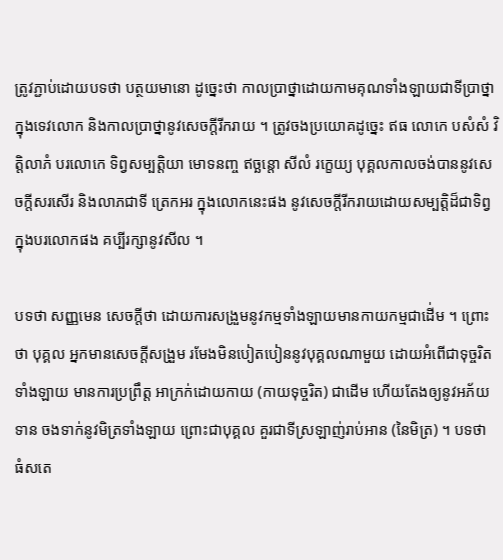ត្រូវភ្ជាប់ដោយបទថា បត្ថយមានោ ដូច្នេះថា កាលប្រាថ្នាដោយកាមគុណទាំងឡាយជាទីប្រាថ្នា ក្នុងទេវលោក និងកាលប្រាថ្នានូវសេចក្តីរីករាយ ។ ត្រូវចងប្រយោគដូច្នេះ ឥធ លោកេ បសំសំ វិត្តិលាភំ បរលោកេ ទិព្វសម្បត្តិយា មោទនញ្ច ឥច្ឆន្តោ សីលំ រក្ខេយ្យ បុគ្គលកាលចង់បាននូវសេចក្តីសរសើរ និងលាភជាទី ត្រេកអរ ក្នុងលោកនេះផង នូវសេចក្តីរីករាយដោយសម្បត្តិដ៏ជាទិព្វក្នុងបរលោកផង គប្បីរក្សានូវសីល ។

បទថា សញ្ញមេន សេចក្តីថា ដោយការសង្រួមនូវកម្មទាំងឡាយមានកាយកម្មជាដើ់ម ។ ព្រោះថា បុគ្គល អ្នកមានសេចក្តីសង្រួម រមែងមិនបៀតបៀននូវបុគ្គលណាមួយ ដោយអំពើជាទុច្ចរិតទាំងឡាយ មានការប្រព្រឹត្ត អាក្រក់ដោយកាយ (កាយទុច្ចរិត) ជាដើម ហើយតែងឲ្យនូវអភ័យទាន ចងទាក់នូវមិត្រទាំងឡាយ ព្រោះជាបុគ្គល គួរជាទីស្រឡាញ់រាប់អាន (នៃមិត្រ) ។ បទថា ធំសតេ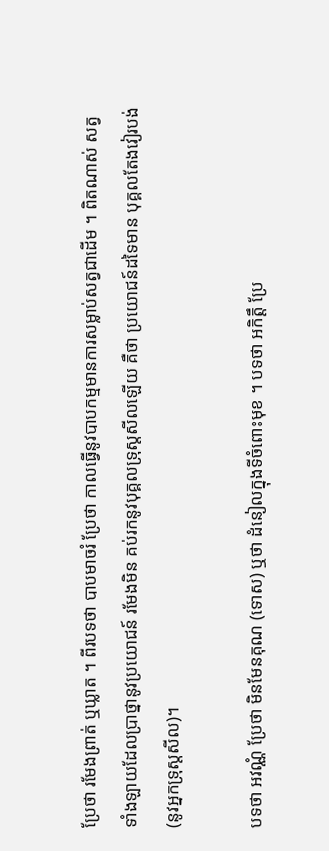ប្រែថា រមែងព្រាត់ ឬឃ្លាត ។ ពីរបទថា បាបមាចរំ ប្រែថា កាលធ្វើនូវបាបកម្មមានការសម្លាប់សត្វជាដើម ។ ពិតណាស់ សត្វទាំងឡាយដែលប្រាថ្នានូវប្រយោជន៍ រមែងមិន គប់រកនូវបុគ្គលទ្រុស្តសីលឡើយ គឺថា ប្រយោជន៍ដទៃមាន បុគ្គលតែងវៀរបង់ (នូវអ្នកទ្រុស្តសីល)។

បទថា អវណ្ណំ ប្រែថា មិនមែនគុណ (ទោស) ឬថា ដំនៀលក្នុងទីចំពោះមុខ ។ បទថា អកិត្តឹ ប្រែ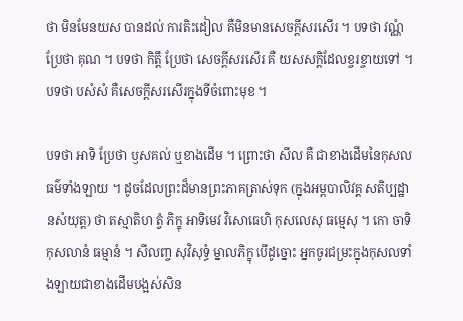ថា មិនមែនយស បានដល់ ការតិះដៀល គឺមិនមានសេចក្តីសរសើរ ។ បទថា វណ្ណំ ប្រែថា គុណ ។ បទថា កិត្តឹ ប្រែថា សេចក្តីសរសើរ គឺ យសសក្តិដែលខ្ចរខ្ចាយទៅ ។ បទថា បសំសំ គឺសេចក្តីសរសើរក្នុងទីចំពោះមុខ ។

បទថា អាទិ ប្រែថា ឫសគល់ ឬខាងដើម ។ ព្រោះថា សីល គឺ ជាខាងដើមនៃកុសលធម៌ទាំងឡាយ ។ ដូចដែលព្រះដ៏មានព្រះភាគត្រាស់ទុក (ក្នុងអម្ពបាលិវគ្គ សតិប្បដ្ឋានសំយុត្ត) ថា តស្មាតិហ ត្វំ ភិក្ខុ អាទិមេវ វិសោធេហិ កុសលេសុ ធម្មេសុ ។ កោ ចាទិ កុសលានំ ធម្មានំ ។ សីលញ្ច សុវិសុទ្ធំ ម្នាលភិក្ខុ បើដូច្នោះ អ្នកចូរជម្រះក្នុងកុសលទាំងឡាយជាខាងដើមបង្អស់សិន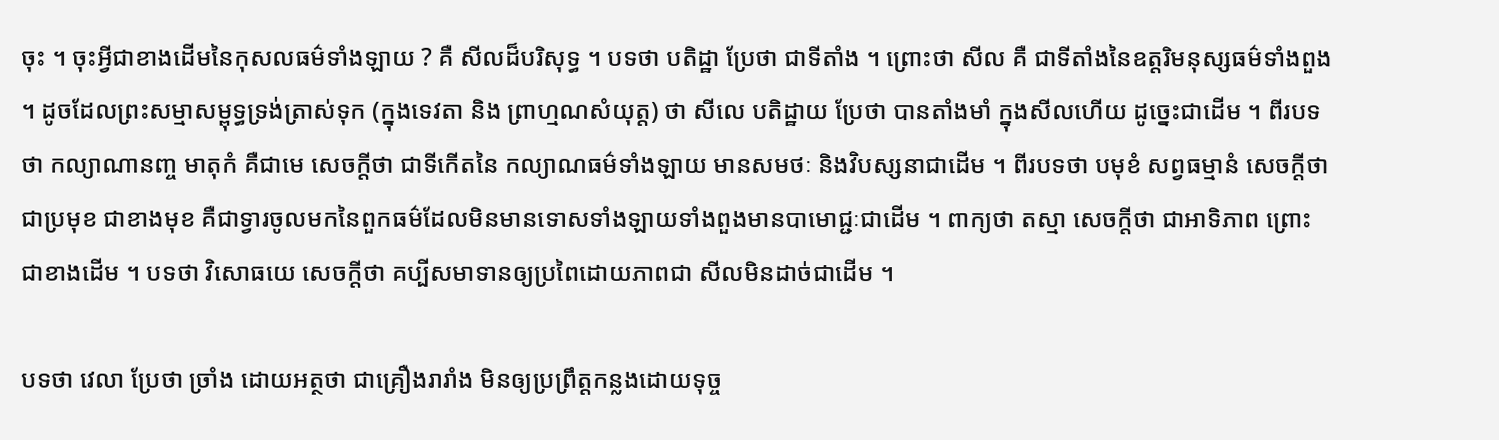ចុះ ។ ចុះអ្វីជាខាងដើមនៃកុសលធម៌ទាំងឡាយ ? គឺ សីលដ៏បរិសុទ្ធ ។ បទថា បតិដ្ឋា ប្រែថា ជាទីតាំង ។ ព្រោះថា សីល គឺ ជាទីតាំងនៃឧត្តរិមនុស្សធម៌ទាំងពួង ។ ដូចដែលព្រះសម្មាសម្ពុទ្ធទ្រង់ត្រាស់ទុក (ក្នុងទេវតា និង ព្រាហ្មណសំយុត្ត) ថា សីលេ បតិដ្ឋាយ ប្រែថា បានតាំងមាំ ក្នុងសីលហើយ ដូច្នេះជាដើម ។ ពីរបទថា កល្យាណានញ្ច មាតុកំ គឺជាមេ សេចក្តីថា ជាទីកើតនៃ កល្យាណធម៌ទាំងឡាយ មានសមថៈ និងវិបស្សនាជាដើម ។ ពីរបទថា បមុខំ សព្វធម្មានំ សេចក្តីថា ជាប្រមុខ ជាខាងមុខ គឺជាទ្វារចូលមកនៃពួកធម៌ដែលមិនមានទោសទាំងឡាយទាំងពួងមានបាមោជ្ជៈជាដើម ។ ពាក្យថា តស្មា សេចក្តីថា ជាអាទិភាព ព្រោះជាខាងដើម ។ បទថា វិសោធយេ សេចក្តីថា គប្បីសមាទានឲ្យប្រពៃដោយភាពជា សីលមិនដាច់ជាដើម ។

បទថា វេលា ប្រែថា ច្រាំង ដោយអត្ថថា ជាគ្រឿងរារាំង មិនឲ្យប្រព្រឹត្តកន្លងដោយទុច្ច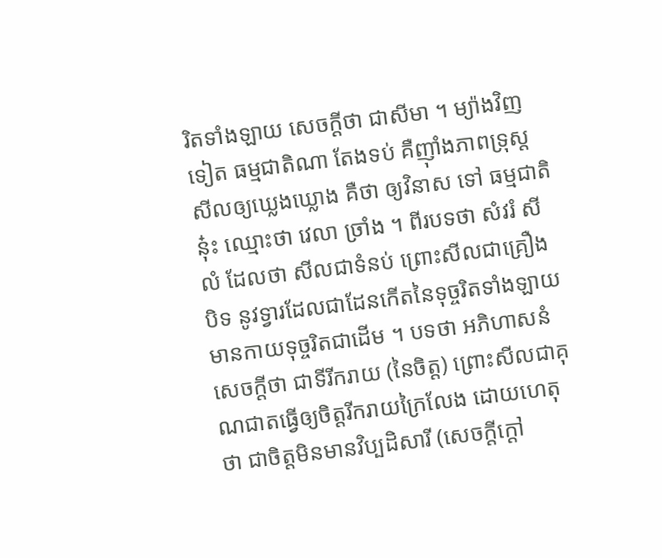រិតទាំងឡាយ សេចក្តីថា ជាសីមា ។ ម្យ៉ាងវិញទៀត ធម្មជាតិណា តែងទប់ គឺញ៉ាំងភាពទ្រុស្តសីលឲ្យឃ្លេងឃ្លោង គឺថា ឲ្យវិនាស ទៅ ធម្មជាតិនុ៎ះ ឈ្មោះថា វេលា ច្រាំង ។ ពីរបទថា សំវរំ សីលំ ដែលថា សីលជាទំនប់ ព្រោះសីលជាគ្រឿងបិទ នូវទ្វារដែលជាដែនកើតនៃទុច្ចរិតទាំងឡាយ មានកាយទុច្ចរិតជាដើម ។ បទថា អភិហាសនំ សេចក្តីថា ជាទីរីករាយ (នៃចិត្ត) ព្រោះសីលជាគុណជាតធ្វើឲ្យចិត្តរីករាយក្រៃលែង ដោយហេតុថា ជាចិត្តមិនមានវិប្បដិសារី (សេចក្តីក្តៅ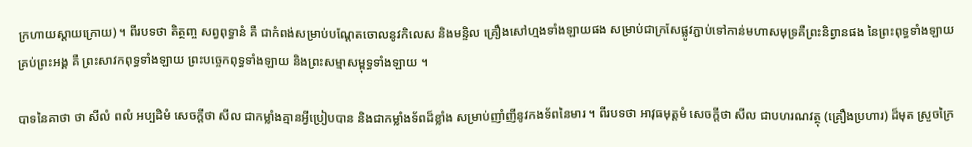ក្រហាយស្តាយក្រោយ) ។ ពីរបទថា តិត្ថញ្ច សព្វពុទ្ធានំ គឺ ជាកំពង់សម្រាប់បណ្តែតចោលនូវកិលេស និងមន្ទិល គ្រឿងសៅហ្មងទាំងឡាយផង សម្រាប់ជាក្រសែផ្លូវភ្ជាប់ទៅកាន់មហាសមុទ្រគឺព្រះនិព្វានផង នៃព្រះពុទ្ធទាំងឡាយ គ្រប់ព្រះអង្គ គឺ ព្រះសាវកពុទ្ធទាំងឡាយ ព្រះបច្ចេកពុទ្ធទាំងឡាយ និងព្រះសម្មាសម្ពុទ្ធទាំងឡាយ ។

បាទនៃគាថា ថា សីលំ ពលំ អប្បដិមំ សេចក្តីថា សីល ជាកម្លាំងគ្មានអ្វីប្រៀបបាន និងជាកម្លាំងទ័ពដ៏ខ្លាំង សម្រាប់ញាំញីនូវកងទ័ពនៃមារ ។ ពីរបទថា អាវុធមុត្តមំ សេចក្តីថា សីល ជាបហរណវត្ថុ (គ្រឿងប្រហារ) ដ៏មុត ស្រួចក្រៃ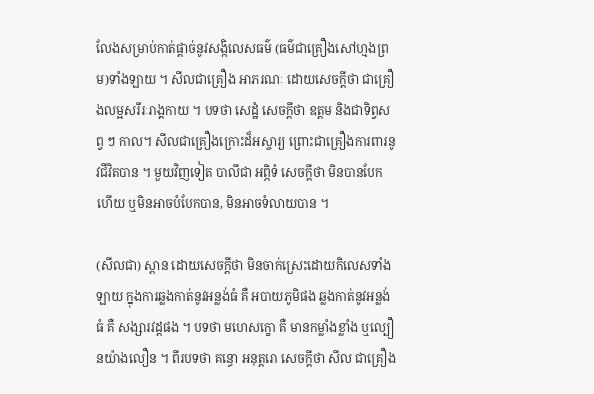លែងសម្រាប់កាត់ផ្តាច់នូវសង្កិលេសធម៌ (ធម៌ជាគ្រឿងសៅហ្មងព្រម)ទាំងឡាយ ។ សីលជាគ្រឿង អាភរណៈ ដោយសេចក្តីថា ជាគ្រឿងលម្អសរីរៈរាង្គកាយ ។ បទថា សេដ្ឋំ សេចក្តីថា ឧត្តម និងជាទិព្វសព្វ ៗ កាល។ សីលជាគ្រឿងក្រោះដ៏អស្ចារ្យ ព្រោះជាគ្រឿងការពារនូវជីវិតបាន ។ មួយវិញទៀត បាលីជា អព្ភិទំ សេចក្តីថា មិនបានបែកហើយ ឬមិនអាចបំបែកបាន, មិនអាចទំលាយបាន ។

(សីលជា) ស្ពាន ដោយសេចក្តីថា មិនចាក់ស្រេះដោយកិលេសទាំងឡាយ ក្នុងការឆ្លងកាត់នូវអន្លង់ធំ គឺ អបាយភូមិផង ឆ្លងកាត់នូវអន្លង់ធំ គឺ សង្សារវដ្តផង ។ បទថា មហេសក្ខោ គឺ មានកម្លាំងខ្លាំង ឬល្បឿនយ៉ាងលឿន ។ ពីរបទថា គន្ធោ អនុត្តរោ សេចក្តីថា សីល ជាគ្រឿង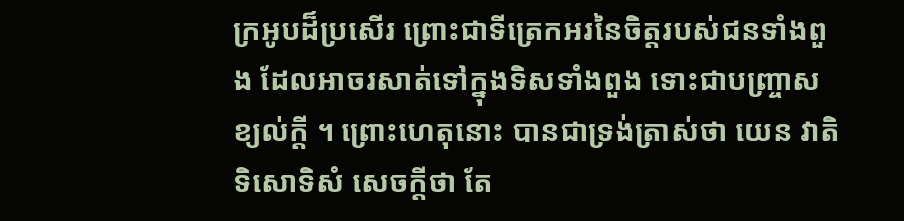ក្រអូបដ៏ប្រសើរ ព្រោះជាទីត្រេកអរនៃចិត្តរបស់ជនទាំងពួង ដែលអាចរសាត់ទៅក្នុងទិសទាំងពួង ទោះជាបញ្ច្រាសខ្យល់ក្តី ។ ព្រោះហេតុនោះ បានជាទ្រង់ត្រាស់ថា យេន វាតិ ទិសោទិសំ សេចក្តីថា តែ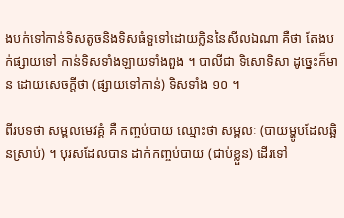ងបក់ទៅកាន់ទិសតូចនិងទិសធំទួទៅដោយក្លិននៃសីលឯណា គឺថា តែងបក់ផ្សាយទៅ កាន់ទិសទាំងឡាយទាំងពួង ។ បាលីជា ទិសោទិសា ដូច្នេះក៏មាន ដោយសេចក្តីថា (ផ្សាយទៅកាន់) ទិសទាំង ១០ ។

ពីរបទថា សម្ពលមេវគ្គំ គឺ កញ្ចប់បាយ ឈ្មោះថា សម្ពលៈ (បាយម្ហូបដែលឆ្អិនស្រាប់) ។ បុរសដែលបាន ដាក់កញ្ចប់បាយ (ជាប់ខ្លួន) ដើរទៅ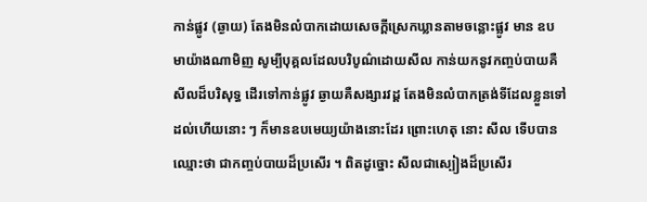កាន់ផ្លូវ (ឆ្ងាយ) តែងមិនលំបាកដោយសេចក្តីស្រេកឃ្លានតាមចន្លោះផ្លូវ មាន ឧបមាយ៉ាងណាមិញ សូម្បីបុគ្គលដែលបរិបូណ៌ដោយសីល កាន់យកនូវកញ្ចប់បាយគឺសីលដ៏បរិសុទ្ធ ដើរទៅកាន់ផ្លូវ ឆ្ងាយគឺសង្សារវដ្ត តែងមិនលំបាកត្រង់ទីដែលខ្លួនទៅដល់ហើយនោះ ៗ ក៏មានឧបមេយ្យយ៉ាងនោះដែរ ព្រោះហេតុ នោះ សីល ទើបបានឈ្មោះថា ជាកញ្ចប់បាយដ៏ប្រសើរ ។ ពិតដូច្នោះ សីលជាស្បៀងដ៏ប្រសើរ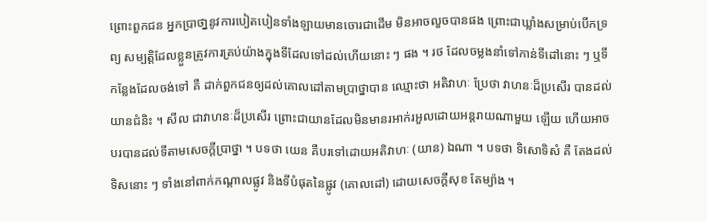ព្រោះពួកជន អ្នកប្រាថា្ននូវការបៀតបៀនទាំងឡាយមានចោរជាដើម មិនអាចលួចបានផង ព្រោះជាឃ្លាំងសម្រាប់បើកទ្រព្យ សម្បត្តិដែលខ្លួនត្រូវការគ្រប់យ៉ាងក្នុងទីដែលទៅដល់ហើយនោះ ៗ ផង ។ រថ ដែលចម្លងនាំទៅកាន់ទីដៅនោះ ៗ ឬទីកន្លែងដែលចង់ទៅ គឺ ដាក់ពួកជនឲ្យដល់គោលដៅតាមប្រាថ្នាបាន ឈ្មោះថា អតិវាហៈ ប្រែថា វាហនៈដ៏ប្រសើរ បានដល់ យានជំនិះ ។ សីល ជាវាហនៈដ៏ប្រសើរ ព្រោះជាយានដែលមិនមានរអាក់រអួលដោយអន្តរាយណាមួយ ឡើយ ហើយអាចបរបានដល់ទីតាមសេចក្តីប្រាថ្នា ។ បទថា យេន គឺបរទៅដោយអតិវាហៈ (យាន) ឯណា ។ បទថា ទិសោទិសំ គឺ តែងដល់ទិសនោះ ៗ ទាំងនៅពាក់កណ្តាលផ្លូវ និងទីបំផុតនៃផ្លូវ (គោលដៅ) ដោយសេចក្តីសុខ តែម្យ៉ាង ។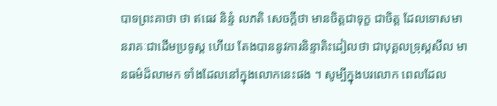បាទព្រះគាថា ថា ឥធេវ និន្ទំ លភតិ សេចក្តីថា មានចិត្តជាទុក្ខ ជាចិត្ត ដែលទោសមានរាគៈជាដើមប្រទូស្ត ហើយ តែងបាននូវការនិន្ទាតិះដៀលថា ជាបុគ្គលទ្រុស្តសីល មានធម៌ដ៏លាមក ទាំងដែលនៅក្នុងលោកនេះផង ។ សូម្បីក្នុងបរលោក ពេលដែល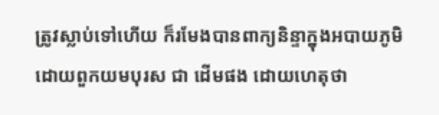ត្រូវស្លាប់ទៅហើយ ក៏រមែងបានពាក្យនិន្ទាក្នុងអបាយភូមិ ដោយពួកយមបុរស ជា ដើមផង ដោយហេតុថា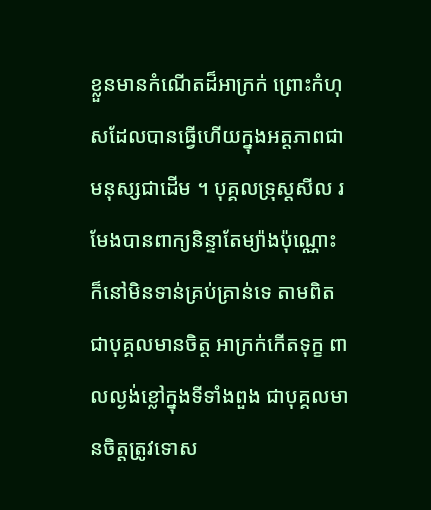ខ្លួនមានកំណើតដ៏អាក្រក់ ព្រោះកំហុសដែលបានធ្វើហើយក្នុងអត្តភាពជាមនុស្សជាដើម ។ បុគ្គលទ្រុស្តសីល រមែងបានពាក្យនិន្ទាតែម្យ៉ាងប៉ុណ្ណោះ ក៏នៅមិនទាន់គ្រប់គា្រន់ទេ តាមពិត ជាបុគ្គលមានចិត្ត អាក្រក់កើតទុក្ខ ពាលល្ងង់ខ្លៅក្នុងទីទាំងពួង ជាបុគ្គលមានចិត្តត្រូវទោស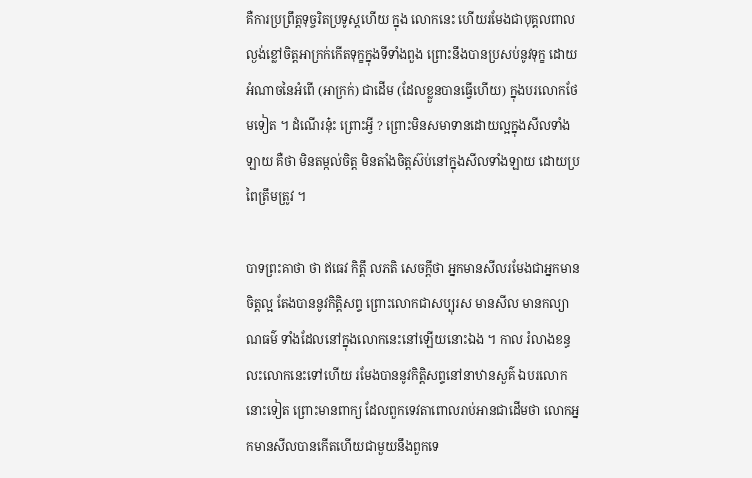គឺការប្រព្រឹត្តទុច្ចរិតប្រទូស្តហើយ ក្នុង លោកនេះ ហើយរមែងជាបុគ្គលពាលល្ងង់ខ្លៅចិត្តអាក្រក់កើតទុក្ខក្នុងទីទាំងពួង ព្រោះនឹងបានប្រសប់នូវទុក្ខ ដោយ អំណាចនៃអំពើ (អាក្រក់) ជាដើម (ដែលខ្លួនបានធ្វើហើយ) ក្នុងបរលោកថែមទៀត ។ ដំណើរនុ៎ះ ព្រោះអ្វី ? ព្រោះមិនសមាទានដោយល្អក្នុងសីលទាំងឡាយ គឺថា មិនតម្កល់ចិត្ត មិនតាំងចិត្តស៊ប់នៅក្នុងសីលទាំងឡាយ ដោយប្រពៃត្រឹមត្រូវ ។

បាទព្រះគាថា ថា ឥធេវ កិត្តឹ លភតិ សេចក្តីថា អ្នកមានសីលរមែងជាអ្នកមានចិត្តល្អ តែងបាននូវកិត្តិសព្ទ ព្រោះលោកជាសប្បុរស មានសីល មានកល្យាណធម៌ ទាំងដែលនៅក្នុងលោកនេះនៅឡើយនោះឯង ។ កាល រំលាងខន្ធលះលោកនេះទៅហើយ រមែងបាននូវកិត្តិសព្ទនៅនាឋានសួគ៌ ឯបរលោកនោះទៀត ព្រោះមានពាក្យ ដែលពួកទេវតាពោលរាប់អានជាដើមថា លោកអ្នកមានសីលបានកើតហើយជាមួយនឹងពួកទេ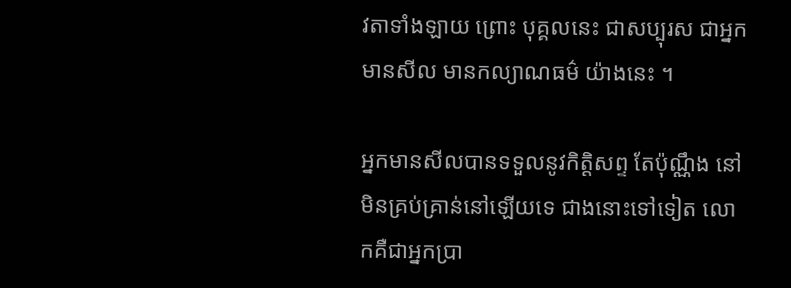វតាទាំងឡាយ ព្រោះ បុគ្គលនេះ ជាសប្បុរស ជាអ្នកមានសីល មានកល្យាណធម៌ យ៉ាងនេះ ។

អ្នកមានសីលបានទទួលនូវកិត្តិសព្ទ តែប៉ុណ្ណឹង នៅមិនគ្រប់គ្រាន់នៅឡើយទេ ជាងនោះទៅទៀត លោកគឺជាអ្នកប្រា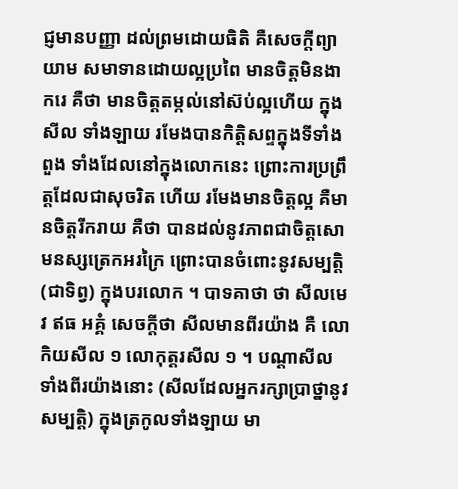ជ្ញមានបញ្ញា ដល់ព្រមដោយធិតិ គឺសេចក្តីព្យាយាម សមាទានដោយល្អប្រពៃ មានចិត្តមិនងាករេ គឺថា មានចិត្តតម្កល់នៅស៊ប់ល្អហើយ ក្នុងសីល ទាំងឡាយ រមែងបានកិត្តិសព្ទក្នុងទីទាំងពួង ទាំងដែលនៅក្នុងលោកនេះ ព្រោះការប្រព្រឹត្តដែលជាសុចរិត ហើយ រមែងមានចិត្តល្អ គឺមានចិត្តរីករាយ គឺថា បានដល់នូវភាពជាចិត្តសោមនស្សត្រេកអរក្រៃ ព្រោះបានចំពោះនូវសម្បត្តិ (ជាទិព្វ) ក្នុងបរលោក ។ បាទគាថា ថា សីលមេវ ឥធ អគ្គំ សេចក្តីថា សីលមានពីរយ៉ាង គឺ លោកិយសីល ១ លោកុត្តរសីល ១ ។ បណ្តាសីលទាំងពីរយ៉ាងនោះ (សីលដែលអ្នករក្សាប្រាថ្នានូវសម្បត្តិ) ក្នុងត្រកូលទាំងឡាយ មា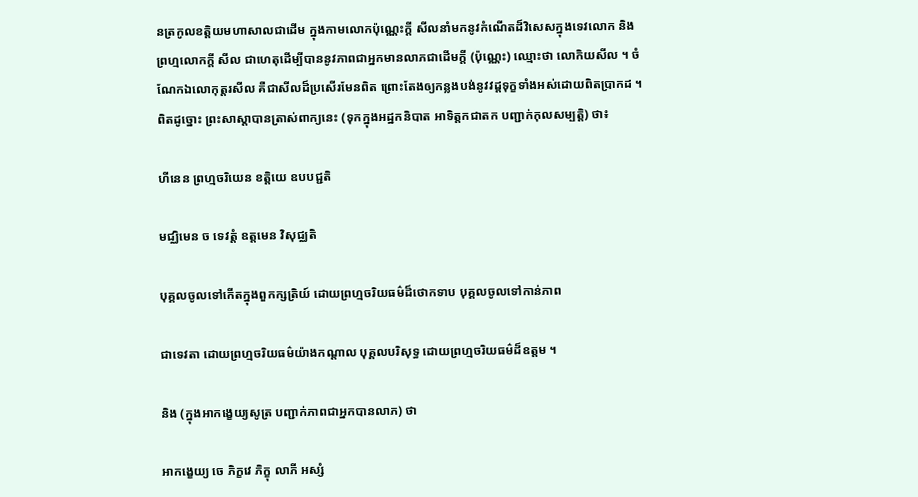នត្រកូលខត្តិយមហាសាលជាដើម ក្នុងកាមលោកប៉ុណ្ណេះក្តី សីលនាំមកនូវកំណើតដ៏វិសេសក្នុងទេវលោក និងព្រហ្មលោកក្តី សីល ជាហេតុដើម្បីបាននូវភាពជាអ្នកមានលាភជាដើមក្តី (ប៉ុណ្ណេះ) ឈ្មោះថា លោកិយសីល ។ ចំណែកឯលោកុត្តរសីល គឺជាសីលដ៏ប្រសើរមែនពិត ព្រោះតែងឲ្យកន្លងបង់នូវវដ្តទុក្ខទាំងអស់ដោយពិតបា្រកដ ។ ពិតដូច្នោះ ព្រះសាស្តាបានត្រាស់ពាក្យនេះ (ទុកក្នុងអដ្ឋកនិបាត អាទិត្តកជាតក បញ្ជាក់កុលសម្បត្តិ) ថា៖

ហីនេន ព្រហ្មចរិយេន ខត្តិយេ ឧបបជ្ជតិ

មជ្ឈិមេន ច ទេវត្តំ ឧត្តមេន វិសុជ្ឈតិ

បុគ្គលចូលទៅកើតក្នុងពួកក្សត្រិយ៍ ដោយព្រហ្មចរិយធម៌ដ៏ថោកទាប បុគ្គលចូលទៅកាន់ភាព

ជាទេវតា ដោយព្រហ្មចរិយធម៌យ៉ាងកណ្តាល បុគ្គលបរិសុទ្ធ ដោយព្រហ្មចរិយធម៌ដ៏ឧត្តម ។

និង (ក្នុងអាកង្ខេយ្យសូត្រ បញ្ជាក់ភាពជាអ្នកបានលាភ) ថា

អាកង្ខេយ្យ ចេ ភិក្ខវេ ភិក្ខុ លាភី អស្សំ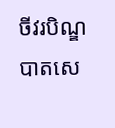ចីវរបិណ្ឌបាតសេ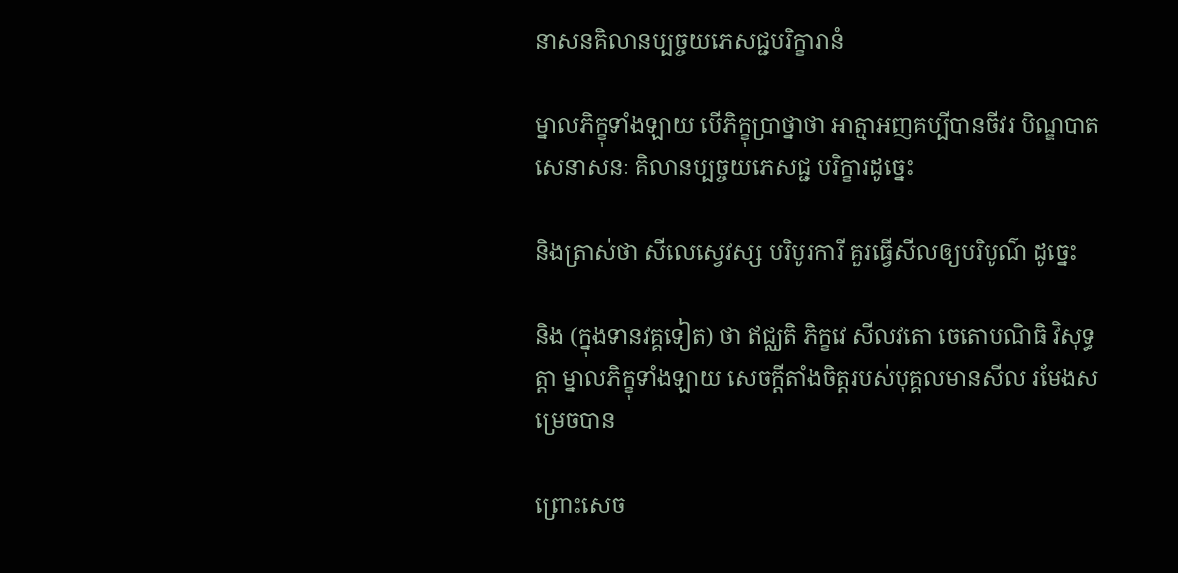នាសនគិលានប្បច្ចយភេសជ្ជបរិក្ខារានំ

ម្នាលភិក្ខុទាំងឡាយ បើភិក្ខុប្រាថ្នាថា អាត្មាអញគប្បីបានចីវរ បិណ្ឌបាត សេនាសនៈ គិលានប្បច្ចយភេសជ្ជ បរិក្ខារដូច្នេះ

និងត្រាស់ថា សីលេស្វេវស្ស បរិបូរការី គួរធ្វើសីលឲ្យបរិបូណ៌ ដូច្នេះ

និង (ក្នុងទានវគ្គទៀត) ថា ឥជ្ឈតិ ភិក្ខវេ សីលវតោ ចេតោបណិធិ វិសុទ្ធត្តា ម្នាលភិក្ខុទាំងឡាយ សេចក្តីតាំងចិត្តរបស់បុគ្គលមានសីល រមែងសម្រេចបាន

ព្រោះសេច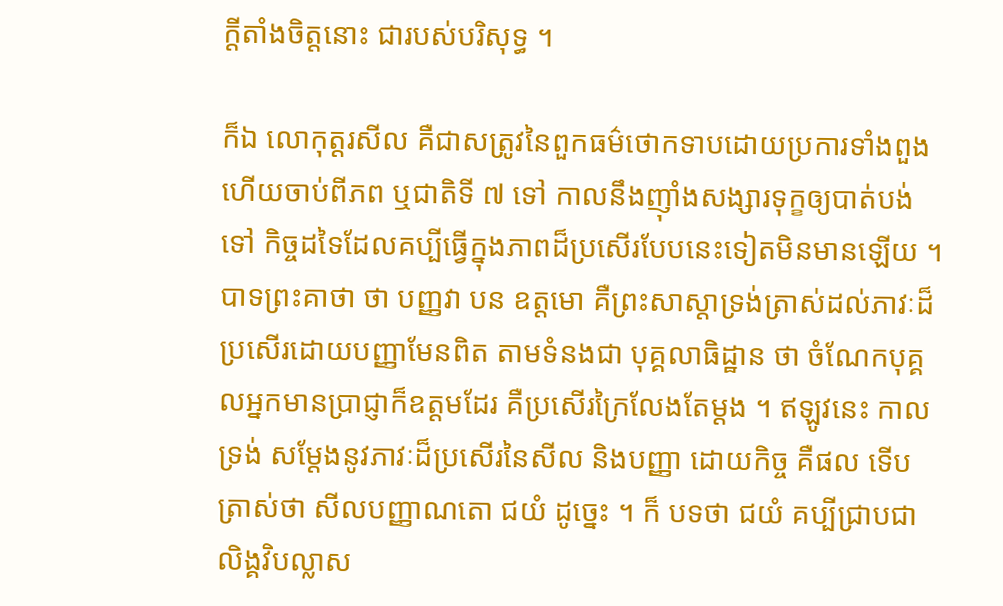ក្តីតាំងចិត្តនោះ ជារបស់បរិសុទ្ធ ។

ក៏ឯ លោកុត្តរសីល គឺជាសត្រូវនៃពួកធម៌ថោកទាបដោយប្រការទាំងពួង ហើយចាប់ពីភព ឬជាតិទី ៧ ទៅ កាលនឹងញ៉ាំងសង្សារទុក្ខឲ្យបាត់បង់ទៅ កិច្ចដទៃដែលគប្បីធ្វើក្នុងភាពដ៏ប្រសើរបែបនេះទៀតមិនមានឡើយ ។ បាទព្រះគាថា ថា បញ្ញវា បន ឧត្តមោ គឺព្រះសាស្តាទ្រង់ត្រាស់ដល់ភាវៈដ៏ប្រសើរដោយបញ្ញាមែនពិត តាមទំនងជា បុគ្គលាធិដ្ឋាន ថា ចំណែកបុគ្គលអ្នកមានប្រាជ្ញាក៏ឧត្តមដែរ គឺប្រសើរក្រៃលែងតែម្តង ។ ឥឡូវនេះ កាលទ្រង់ សម្តែងនូវភាវៈដ៏ប្រសើរនៃសីល និងបញ្ញា ដោយកិច្ច គឺផល ទើបត្រាស់ថា សីលបញ្ញាណតោ ជយំ ដូច្នេះ ។ ក៏ បទថា ជយំ គប្បីជ្រាបជាលិង្គវិបល្លាស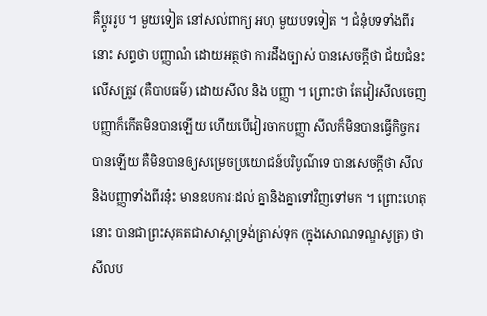គឺប្តូររូប ។ មួយទៀត នៅសល់ពាក្យ អហុ មួយបទទៀត ។ ជំនុំបទទាំងពីរ នោះ សព្ទថា បញ្ញាណំ ដោយអត្ថថា ការដឹងច្បាស់ បានសេចក្តីថា ជ័យជំនះលើសត្រូវ (គឺបាបធម៌) ដោយសីល និង បញ្ញា ។ ព្រោះថា តែវៀរសីលចេញ បញ្ញាក៏កើតមិនបានឡើយ ហើយបើវៀរចាកបញ្ញា សីលក៏មិនបានធ្វើកិច្ចករ បានឡើយ គឺមិនបានឲ្យសម្រេចប្រយោជន៍បរិបូណ៌ទេ បានសេចក្តីថា សីល និងបញ្ញាទាំងពីរនុ៎ះ មានឧបការៈដល់ គ្នានិងគ្នាទៅវិញទៅមក ។ ព្រោះហេតុនោះ បានជាព្រះសុគតជាសាស្តាទ្រង់ត្រាស់ទុក (ក្នុងសោណទណ្ឌសូត្រ) ថា សីលប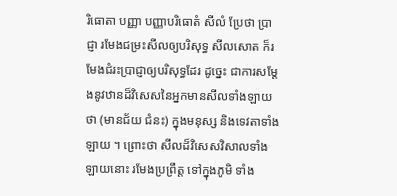រិធោតា បញ្ញា បញ្ញាបរិធោតំ សីលំ ប្រែថា ប្រាជ្ញា រមែងជម្រះសីលឲ្យបរិសុទ្ធ សីលសោត ក៏រមែងជំរះប្រាជ្ញាឲ្យបរិសុទ្ធដែរ ដូច្នេះ ជាការសម្តែងនូវឋានដ៏វិសេសនៃអ្នកមានសីលទាំងឡាយថា (មានជ័យ ជំនះ) ក្នុងមនុស្ស និងទេវតាទាំងឡាយ ។ ព្រោះថា សីលដ៏វិសេសវិសាលទាំងឡាយនោះ រមែងប្រព្រឹត្ត ទៅក្នុងភូមិ ទាំង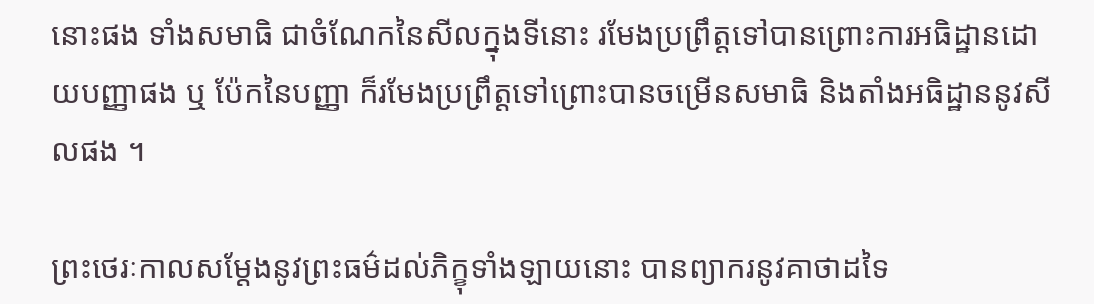នោះផង ទាំងសមាធិ ជាចំណែកនៃសីលក្នុងទីនោះ រមែងប្រព្រឹត្តទៅបានព្រោះការអធិដ្ឋានដោយបញ្ញាផង ឬ ប៉ែកនៃបញ្ញា ក៏រមែងប្រព្រឹត្តទៅព្រោះបានចម្រើនសមាធិ និងតាំងអធិដ្ឋាននូវសីលផង ។

ព្រះថេរៈកាលសម្តែងនូវព្រះធម៌ដល់ភិក្ខុទាំងឡាយនោះ បានព្យាករនូវគាថាដទៃ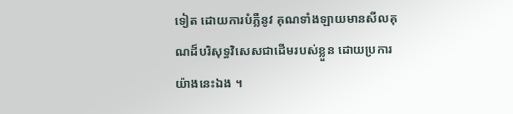ទៀត ដោយការបំភ្លឺនូវ គុណទាំងឡាយមានសីលគុណដ៏បរិសុទ្ធវិសេសជាដើមរបស់ខ្លួន ដោយប្រការយ៉ាងនេះឯង ។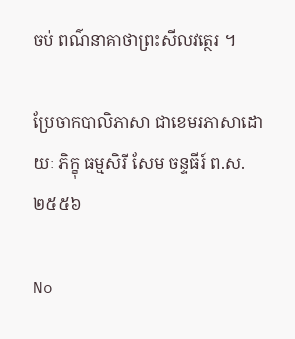ចប់ ពណ៌នាគាថាព្រះសីលវត្ថេរ ។

ប្រែចាកបាលិភាសា ជាខេមរភាសាដោយៈ ភិក្ខុ ធម្មសិរី សែម ចន្ទធីរ៍ ព.ស.២៥៥៦

No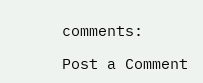comments:

Post a Comment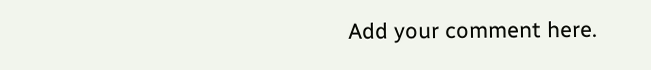Add your comment here.